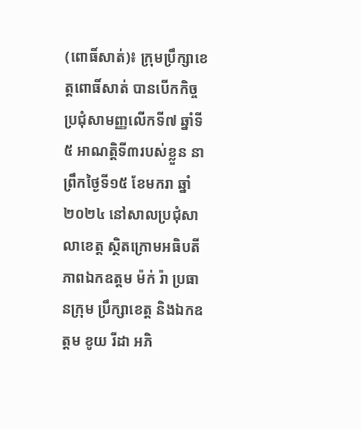(ពោធិ៍សាត់)៖ ក្រុមប្រឹក្សាខេត្តពោធិ៍សាត់ បានបើកកិច្ចប្រជុំសាមញ្ញលើកទី៧ ឆ្នាំទី៥ អាណត្តិទី៣របស់ខ្លួន នាព្រឹកថ្ងៃទី១៥ ខែមករា ឆ្នាំ២០២៤ នៅសាលប្រជុំសាលាខេត្ត ស្ថិតក្រោមអធិបតីភាពឯកឧត្តម ម៉ក់ រ៉ា ប្រធានក្រុម ប្រឹក្សាខេត្ត និងឯកឧត្តម ខូយ រីដា អភិ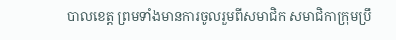បាលខេត្ត ព្រមទាំងមានការចូលរួមពីសមាជិក សមាជិកាក្រុមប្រឹ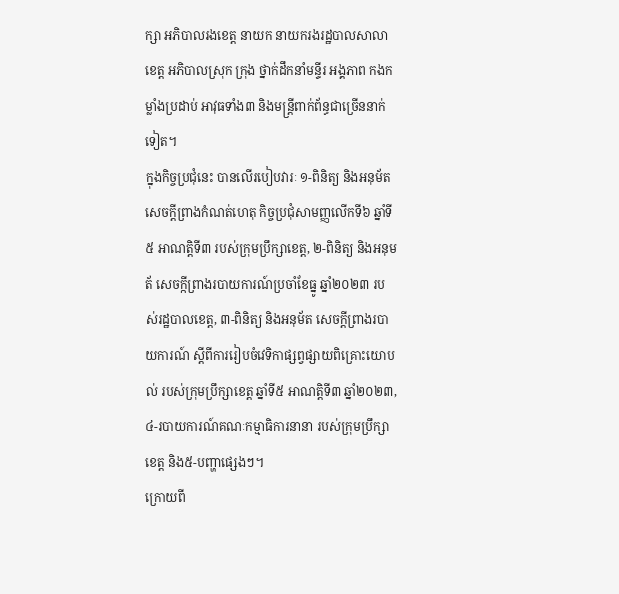ក្សា អភិបាលរងខេត្ត នាយក នាយករងរដ្ឋបាលសាលាខេត្ត អភិបាលស្រុក ក្រុង ថ្នាក់ដឹកនាំមន្ទីរ អង្គភាព កងកម្លាំងប្រដាប់ អាវុធទាំង៣ និងមន្ត្រីពាក់ព័ន្ធជាច្រើននាក់ទៀត។
ក្នុងកិច្ចប្រជុំនេះ បានលើរបៀបវារៈ ១-ពិនិត្យ និងអនុម័តសេចក្តីព្រាងកំណត់ហេតុ កិច្ចប្រជុំសាមញ្ញលើកទី៦ ឆ្នាំទី៥ អាណត្តិទី៣ របស់ក្រុមប្រឹក្សាខេត្ត, ២-ពិនិត្យ និងអនុមត័ សេចក្កីព្រាងរបាយការណ៍ប្រចាំខែធ្នូ ឆ្នាំ២០២៣ របស់រដ្ឋបាលខេត្ត, ៣-ពិនិត្យ និងអនុម័ត សេចក្តីព្រាងរបាយការណ៍ ស្តីពីការរៀបចំវេទិកាផ្សព្វផ្សាយពិគ្រោះយោបល់ របស់ក្រុមប្រឹក្សាខេត្ត ឆ្នាំទី៥ អាណត្តិទី៣ ឆ្នាំ២០២៣, ៤-របាយការណ៍គណៈកម្មាធិការនានា របស់ក្រុមប្រឹក្សាខេត្ត និង៥-បញ្ហាផ្សេងៗ។
ក្រោយពី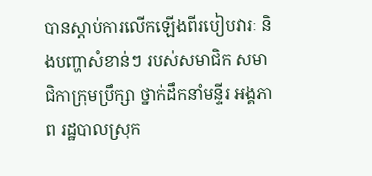បានស្តាប់ការលើកឡើងពីរបៀបវារៈ និងបញ្ហាសំខាន់ៗ របស់សមាជិក សមាជិកាក្រុមប្រឹក្សា ថ្នាក់ដឹកនាំមន្ទីរ អង្គភាព រដ្ឋបាលស្រុក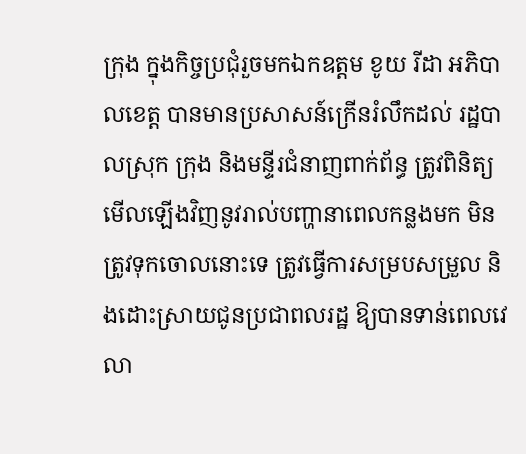ក្រុង ក្នុងកិច្ចប្រជុំរួចមកឯកឧត្តម ខូយ រីដា អភិបាលខេត្ត បានមានប្រសាសន៍ក្រើនរំលឹកដល់ រដ្ឋបាលស្រុក ក្រុង និងមន្ទីរជំនាញពាក់ព័ន្ធ ត្រូវពិនិត្យមើលឡើងវិញនូវរាល់បញ្ហានាពេលកន្លងមក មិនត្រូវទុកចោលនោះទេ ត្រូវធ្វើការសម្របសម្រួល និងដោះស្រាយជូនប្រជាពលរដ្ឋ ឱ្យបានទាន់ពេលវេលា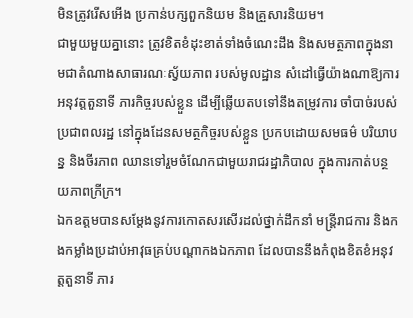មិនត្រូវរើសអើង ប្រកាន់បក្សពួកនិយម និងគ្រួសារនិយម។
ជាមួយមួយគ្នានោះ ត្រូវខិតខំដុះខាត់ទាំងចំណេះដឹង និងសមត្ថភាពក្នុងនាមជាតំណាងសាធារណៈស្វ័យភាព របស់មូលដ្ឋាន សំដៅធ្វើយ៉ាងណាឱ្យការអនុវត្តតួនាទី ភារកិច្ចរបស់ខ្លួន ដើម្បីឆ្លើយតបទៅនឹងតម្រូវការ ចាំបាច់របស់ប្រជាពលរដ្ឋ នៅក្នុងដែនសមត្ថកិច្ចរបស់ខ្លួន ប្រកបដោយសមធម៌ បរិយាបន្ន និងចីរភាព ឈានទៅរួមចំណែកជាមួយរាជរដ្ឋាភិបាល ក្នុងការកាត់បន្ថយភាពក្រីក្រ។
ឯកឧត្តមបានសម្តែងនូវការកោតសរសើរដល់ថ្នាក់ដឹកនាំ មន្ត្រីរាជការ និងកងកម្លាំងប្រដាប់អាវុធគ្រប់បណ្តាកងឯកភាព ដែលបាននឹងកំពុងខិតខំអនុវត្តតួនាទី ភារ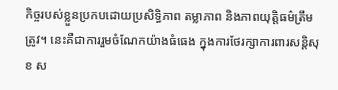កិច្ចរបស់ខ្លួនប្រកបដោយប្រសិទ្ធិភាព តម្លាភាព និងភាពយុត្តិធម៌ត្រឹមត្រូវ។ នេះគឺជាការរួមចំណែកយ៉ាងធំធេង ក្នុងការថែរក្សាការពារសន្តិសុខ ស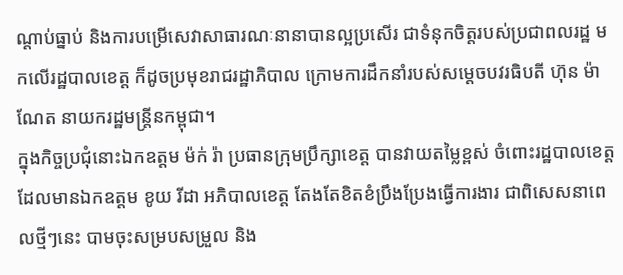ណ្តាប់ធ្នាប់ និងការបម្រើសេវាសាធារណៈនានាបានល្អប្រសើរ ជាទំនុកចិត្តរបស់ប្រជាពលរដ្ឋ មកលើរដ្ឋបាលខេត្ត ក៏ដូចប្រមុខរាជរដ្ឋាភិបាល ក្រោមការដឹកនាំរបស់សម្តេចបវរធិបតី ហ៊ុន ម៉ាណែត នាយករដ្ឋមន្ត្រីនកម្ពុជា។
ក្នុងកិច្ចប្រជុំនោះឯកឧត្តម ម៉ក់ រ៉ា ប្រធានក្រុមប្រឹក្សាខេត្ត បានវាយតម្លៃខ្ពស់ ចំពោះរដ្ឋបាលខេត្ត ដែលមានឯកឧត្តម ខូយ រីដា អភិបាលខេត្ត តែងតែខិតខំប្រឹងប្រែងធ្វើការងារ ជាពិសេសនាពេលថ្មីៗនេះ បាមចុះសម្របសម្រួល និង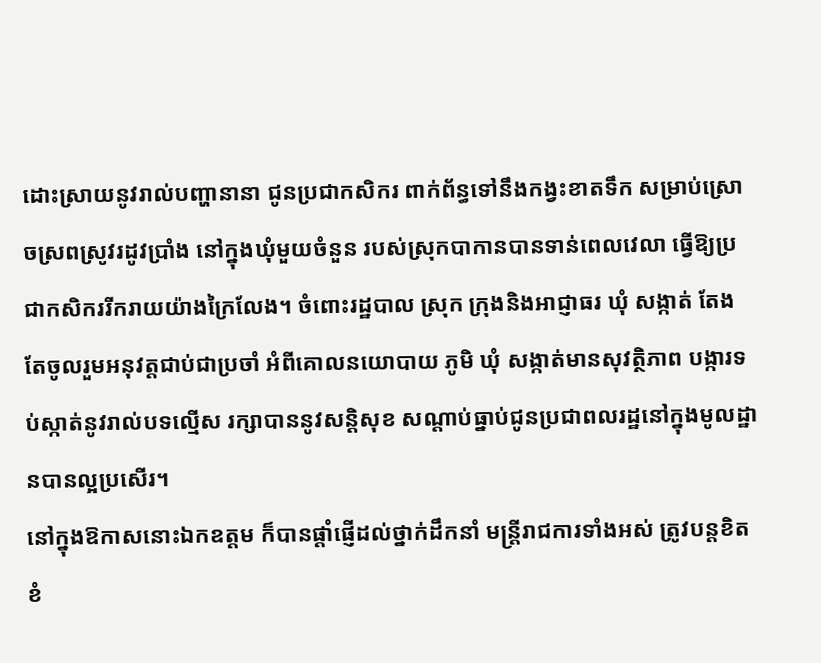ដោះស្រាយនូវរាល់បញ្ហានានា ជូនប្រជាកសិករ ពាក់ព័ន្ធទៅនឹងកង្វះខាតទឹក សម្រាប់ស្រោចស្រពស្រូវរដូវប្រាំង នៅក្នុងឃុំមួយចំនួន របស់ស្រុកបាកានបានទាន់ពេលវេលា ធ្វើឱ្យប្រជាកសិកររីករាយយ៉ាងក្រៃលែង។ ចំពោះរដ្ឋបាល ស្រុក ក្រុងនិងអាជ្ញាធរ ឃុំ សង្កាត់ តែងតែចូលរួមអនុវត្តជាប់ជាប្រចាំ អំពីគោលនយោបាយ ភូមិ ឃុំ សង្កាត់មានសុវត្ថិភាព បង្ការទប់ស្កាត់នូវរាល់បទល្មើស រក្សាបាននូវសន្តិសុខ សណ្តាប់ធ្នាប់ជូនប្រជាពលរដ្ឋនៅក្នុងមូលដ្ឋានបានល្អប្រសើរ។
នៅក្នុងឱកាសនោះឯកឧត្តម ក៏បានផ្តាំផ្ញើដល់ថ្នាក់ដឹកនាំ មន្ត្រីរាជការទាំងអស់ ត្រូវបន្តខិតខំ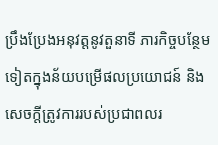ប្រឹងប្រែងអនុវត្តនូវតួនាទី ភារកិច្ចបន្ថែមទៀតក្នុងន័យបម្រើផលប្រយោជន៍ និងសេចក្តីត្រូវការរបស់ប្រជាពលរ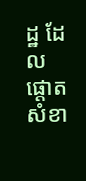ដ្ឋ ដែលផ្តោតសំខា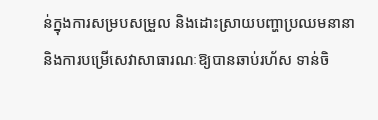ន់ក្នុងការសម្របសម្រួល និងដោះស្រាយបញ្ហាប្រឈមនានា និងការបម្រើសេវាសាធារណៈឱ្យបានឆាប់រហ័ស ទាន់ចិ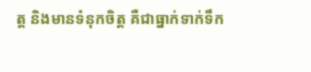ត្ត និងមានទំនុកចិត្ត គឺជាធ្នាក់ទាក់ទឹក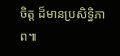ចិត្ត ដ៏មានប្រសិទ្ធិភាព៕